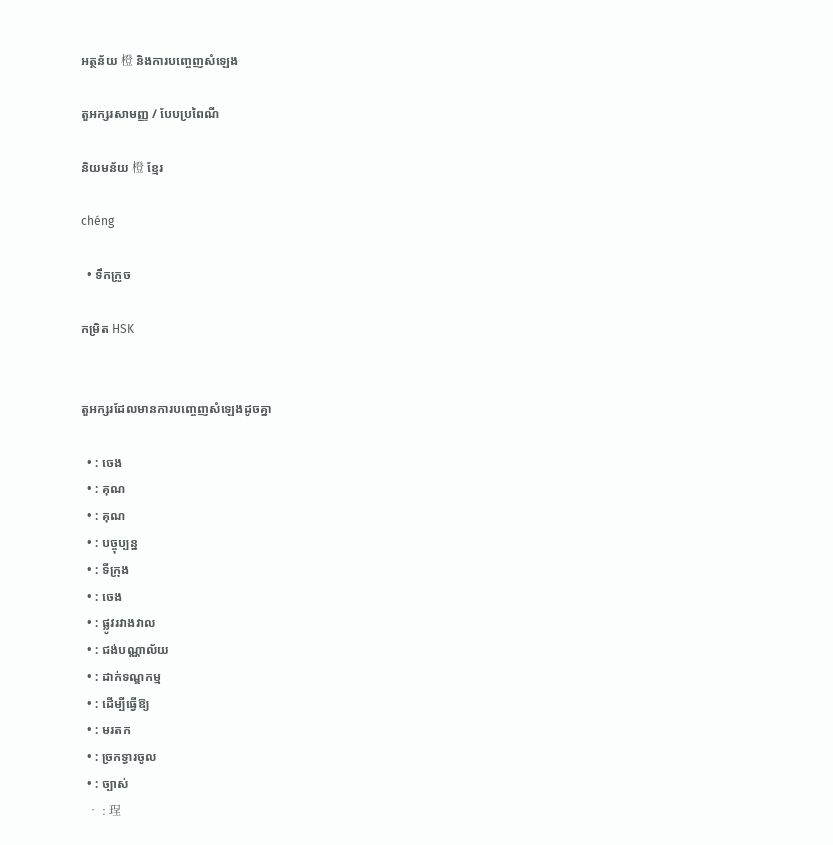អត្ថន័យ 橙 និងការបញ្ចេញសំឡេង

តួអក្សរសាមញ្ញ / បែបប្រពៃណី

និយមន័យ 橙 ខ្មែរ

chéng

  • ទឹកក្រូច

កម្រិត HSK


តួអក្សរដែលមានការបញ្ចេញសំឡេងដូចគ្នា

  • : ចេង
  • : គុណ
  • : គុណ
  • : បច្ចុប្បន្ន
  • : ទីក្រុង
  • : ចេង
  • : ផ្លូវរវាងវាល
  • : ជង់បណ្ណាល័យ
  • : ដាក់ទណ្ឌកម្ម
  • : ដើម្បីធ្វើឱ្យ
  • : មរតក
  • : ច្រកទ្វារចូល
  • : ច្បាស់
  • : 珵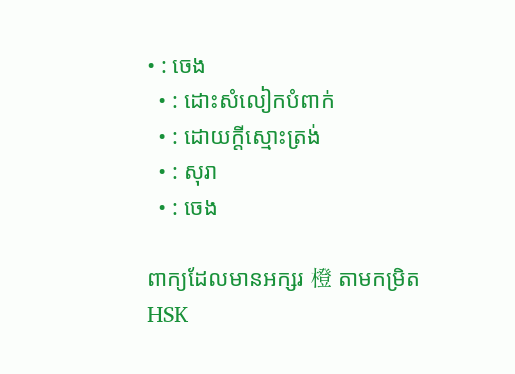• : ចេង
  • : ដោះសំលៀកបំពាក់
  • : ដោយក្តីស្មោះត្រង់
  • : សុរា
  • : ចេង

ពាក្យដែលមានអក្សរ 橙 តាមកម្រិត HSK